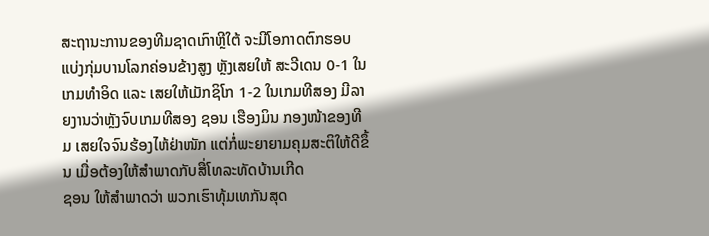ສະຖານະການຂອງທີມຊາດເກົາຫຼີໃຕ້ ຈະມີໂອກາດຕົກຮອບແບ່ງກຸ່ມບານໂລກຄ່ອນຂ້າງສູງ ຫຼັງເສຍໃຫ້ ສະວີເດນ 0-1 ໃນເກມທຳອິດ ແລະ ເສຍໃຫ້ເມັກຊິໂກ 1-2 ໃນເກມທີສອງ ມີລາຍງານວ່າຫຼັງຈົບເກມທີສອງ ຊອນ ເຮືອງມິນ ກອງໜ້າຂອງທີມ ເສຍໃຈຈົນຮ້ອງໄຫ້ຢ່າໜັກ ແຕ່ກໍ່ພະຍາຍາມຄຸມສະຕິໃຫ້ດີຂຶ້ນ ເມື່ອຕ້ອງໃຫ້ສຳພາດກັບສື່ໂທລະທັດບ້ານເກີດ
ຊອນ ໃຫ້ສຳພາດວ່າ ພວກເຮົາທຸ້ມເທກັນສຸດ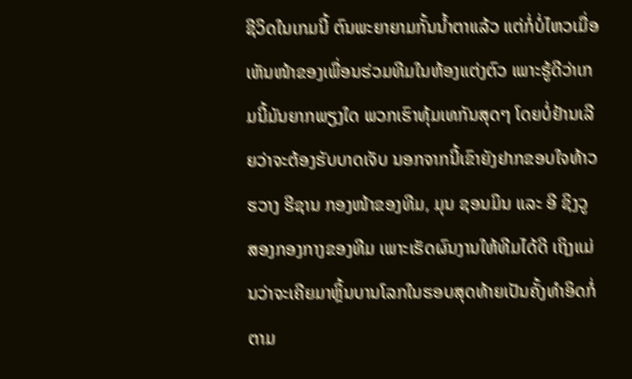ຊີວິດໃນເກມນີ້ ຕົນພະຍາຍາມກັ້ນນ້ຳຕາແລ້ວ ແຕ່ກໍ່ບໍ່ໄຫວເມື່ອເຫັນໜ້າຂອງເພື່ອນຮ່ວມທີມໃນຫ້ອງແຕ່ງຕົວ ເພາະຮູ້ດີວ່າເກມນີ້ມັນຍາກພຽງໃດ ພວກເຮົາທຸ້ມເທກັນສຸດໆ ໂດຍບໍ່ຢ້ານເລີຍວ່າຈະຕ້ອງຮັບບາດເຈັບ ນອກຈາກນີ້ເຂົາຍັງຢາກຂອບໃຈທ້າວ ຮວາງ ຮີຊານ ກອງໜ້າຂອງທີມ, ມຸນ ຊອນມິນ ແລະ ອີ ຊິງວູ ສອງກອງກາງຂອງທີມ ເພາະເຮັດຜົນງານໃຫ້ທີມໄດ້ດີ ເຖິງແມ່ນວ່າຈະເຄີຍມາຫຼິ້ນບານໂລກໃນຮອບສຸດທ້າຍເປັນຄັ້ງທຳອິດກໍ່ຕາມ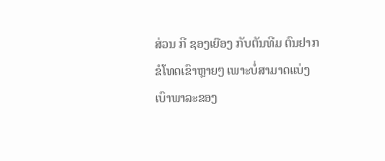ສ່ວນ ກີ ຊອງເຍືອງ ກັບຕັນທີມ ຕົນຢາກຂໍໂທດເຂົາຫຼາຍໆ ເພາະບໍ່ສາມາດແບ່ງເບົາພາລະຂອງ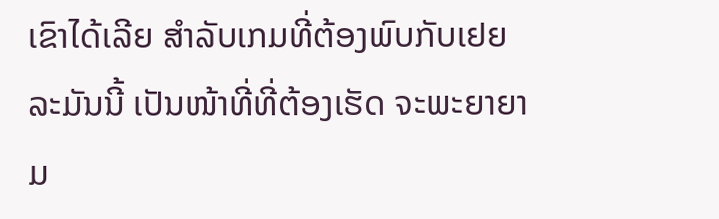ເຂົາໄດ້ເລີຍ ສຳລັບເກມທີ່ຕ້ອງພົບກັບເຢຍລະມັນນີ້ ເປັນໜ້າທີ່ທີ່ຕ້ອງເຮັດ ຈະພະຍາຍາມ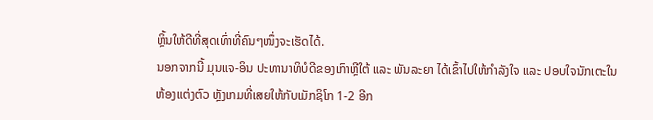ຫຼິ້ນໃຫ້ດີທີ່ສຸດເທົ່າທີ່ຄົນໆໜຶ່ງຈະເຮັດໄດ້.
ນອກຈາກນີ້ ມຸນແຈ-ອິນ ປະທານາທິບໍດີຂອງເກົາຫຼີໃຕ້ ແລະ ພັນລະຍາ ໄດ້ເຂົ້າໄປໃຫ້ກຳລັງໃຈ ແລະ ປອບໃຈນັກເຕະໃນຫ້ອງແຕ່ງຕົວ ຫຼັງເກມທີ່ເສຍໃຫ້ກັບເມັກຊິໂກ 1-2 ອີກ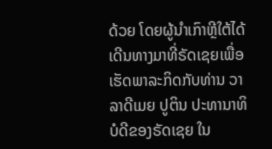ດ້ວຍ ໂດຍຜູ້ນຳເກົາຫຼີໃຕ້ໄດ້ເດີນທາງມາທີ່ຣັດເຊຍເພື່ອເຮັດພາລະກິດກັບທ່ານ ວາລາດີເມຍ ປູຕິນ ປະທານາທິບໍດີຂອງຣັດເຊຍ ໃນ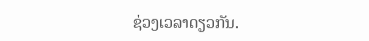ຊ່ວງເວລາດຽວກັນ.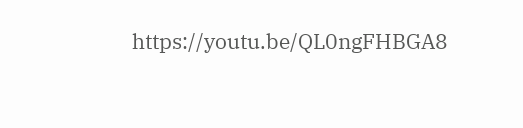https://youtu.be/QL0ngFHBGA8